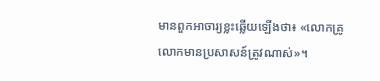មានពួកអាចារ្យខ្លះឆ្លើយឡើងថា៖ «លោកគ្រូ លោកមានប្រសាសន៍ត្រូវណាស់»។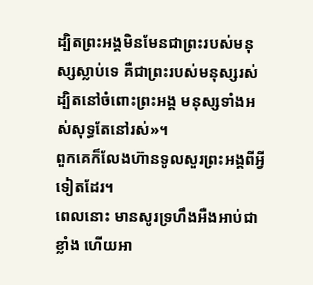ដ្បិតព្រះអង្គមិនមែនជាព្រះរបស់មនុស្សស្លាប់ទេ គឺជាព្រះរបស់មនុស្សរស់ ដ្បិតនៅចំពោះព្រះអង្គ មនុស្សទាំងអស់សុទ្ធតែនៅរស់»។
ពួកគេក៏លែងហ៊ានទូលសួរព្រះអង្គពីអ្វីទៀតដែរ។
ពេលនោះ មានសូរទ្រហឹងអឺងអាប់ជាខ្លាំង ហើយអា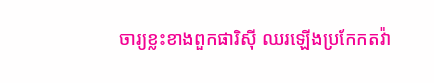ចារ្យខ្លះខាងពួកផារិស៊ី ឈរឡើងប្រកែកតវ៉ា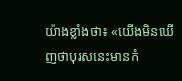យ៉ាងខ្លាំងថា៖ «យើងមិនឃើញថាបុរសនេះមានកំ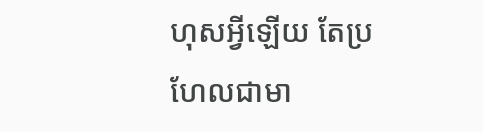ហុសអ្វីឡើយ តែប្រហែលជាមា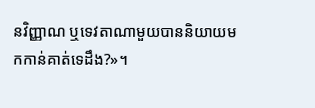នវិញ្ញាណ ឬទេវតាណាមួយបាននិយាយមកកាន់គាត់ទេដឹង?»។